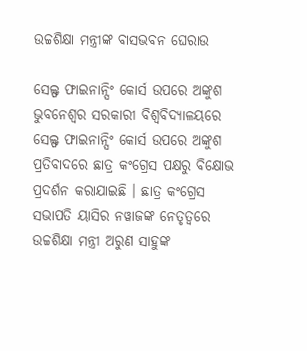ଉଚ୍ଚଶିକ୍ଷା ମନ୍ତ୍ରୀଙ୍କ ବାସଭବନ ଘେରାଉ

ସେଲ୍ଫ ଫାଇନାନ୍ସିଂ କୋର୍ସ ଉପରେ ଅଙ୍କୁଶ
ଭୁବନେଶ୍ୱର ସରକାରୀ ବିଶ୍ୱବିଦ୍ୟାଳୟରେ ସେଲ୍ଫ ଫାଇନାନ୍ସିଂ କୋର୍ସ ଉପରେ ଅଙ୍କୁଶ ପ୍ରତିବାଦରେ ଛାତ୍ର କଂଗ୍ରେସ ପକ୍ଷରୁ ବିକ୍ଷୋଭ ପ୍ରଦର୍ଶନ କରାଯାଇଛି । ଛାତ୍ର କଂଗ୍ରେସ ସଭାପତି ୟାସିର ନୱାଜଙ୍କ ନେତୃତ୍ୱରେ ଉଚ୍ଚଶିକ୍ଷା ମନ୍ତ୍ରୀ ଅରୁଣ ସାହୁଙ୍କ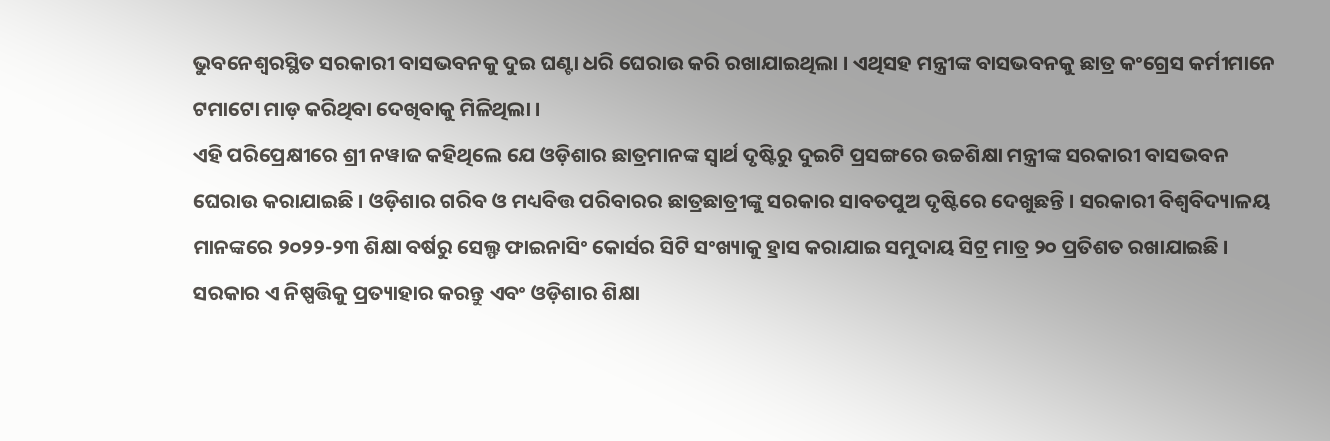ଭୁବନେଶ୍ୱରସ୍ଥିତ ସରକାରୀ ବାସଭବନକୁ ଦୁଇ ଘଣ୍ଟା ଧରି ଘେରାଉ କରି ରଖାଯାଇଥିଲା । ଏଥିସହ ମନ୍ତ୍ରୀଙ୍କ ବାସଭବନକୁ ଛାତ୍ର କଂଗ୍ରେସ କର୍ମୀମାନେ ଟମାଟୋ ମାଡ଼ କରିଥିବା ଦେଖିବାକୁ ମିଳିଥିଲା ।
ଏହି ପରିପ୍ରେକ୍ଷୀରେ ଶ୍ରୀ ନୱାଜ କହିଥିଲେ ଯେ ଓଡ଼ିଶାର ଛାତ୍ରମାନଙ୍କ ସ୍ୱାର୍ଥ ଦୃଷ୍ଟିରୁ ଦୁଇଟି ପ୍ରସଙ୍ଗରେ ଉଚ୍ଚଶିକ୍ଷା ମନ୍ତ୍ରୀଙ୍କ ସରକାରୀ ବାସଭବନ ଘେରାଉ କରାଯାଇଛି । ଓଡ଼ିଶାର ଗରିବ ଓ ମଧ୍ୟବିତ୍ତ ପରିବାରର ଛାତ୍ରଛାତ୍ରୀଙ୍କୁ ସରକାର ସାବତପୁଅ ଦୃଷ୍ଟିରେ ଦେଖୁଛନ୍ତି । ସରକାରୀ ବିଶ୍ୱବିଦ୍ୟାଳୟ ମାନଙ୍କରେ ୨୦୨୨-୨୩ ଶିକ୍ଷା ବର୍ଷରୁ ସେଲ୍ଫ ଫାଇନାସିଂ କୋର୍ସର ସିଟି ସଂଖ୍ୟାକୁ ହ୍ରାସ କରାଯାଇ ସମୁଦାୟ ସିଟ୍ର ମାତ୍ର ୨୦ ପ୍ରତିଶତ ରଖାଯାଇଛି । ସରକାର ଏ ନିଷ୍ପତ୍ତିକୁ ପ୍ରତ୍ୟାହାର କରନ୍ତୁ ଏବଂ ଓଡ଼ିଶାର ଶିକ୍ଷା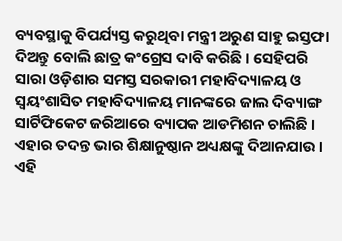ବ୍ୟବସ୍ଥାକୁ ବିପର୍ଯ୍ୟସ୍ତ କରୁଥିବା ମନ୍ତ୍ରୀ ଅରୁଣ ସାହୁ ଇସ୍ତଫା ଦିଅନ୍ତୁ ବୋଲି ଛାତ୍ର କଂଗ୍ରେସ ଦାବି କରିଛି । ସେହିପରି ସାରା ଓଡ଼ିଶାର ସମସ୍ତ ସରକାରୀ ମହାବିଦ୍ୟାଳୟ ଓ ସ୍ୱୟଂଶାସିତ ମହାବିଦ୍ୟାଳୟ ମାନଙ୍କରେ ଜାଲ ଦିବ୍ୟାଙ୍ଗ ସାର୍ଟିଫିକେଟ ଜରିଆରେ ବ୍ୟାପକ ଆଡମିଶନ ଚାଲିଛି । ଏହାର ତଦନ୍ତ ଭାର ଶିକ୍ଷାନୁଷ୍ଠାନ ଅଧ୍ୟକ୍ଷଙ୍କୁ ଦିଆନଯାଉ । ଏହି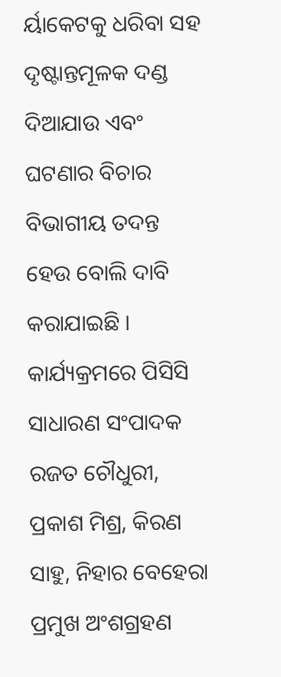ର୍ୟାକେଟକୁ ଧରିବା ସହ ଦୃଷ୍ଟାନ୍ତମୂଳକ ଦଣ୍ଡ ଦିଆଯାଉ ଏବଂ ଘଟଣାର ବିଚାର ବିଭାଗୀୟ ତଦନ୍ତ ହେଉ ବୋଲି ଦାବି କରାଯାଇଛି । କାର୍ଯ୍ୟକ୍ରମରେ ପିସିସି ସାଧାରଣ ସଂପାଦକ ରଜତ ଚୌଧୁରୀ, ପ୍ରକାଶ ମିଶ୍ର, କିରଣ ସାହୁ, ନିହାର ବେହେରା ପ୍ରମୁଖ ଅଂଶଗ୍ରହଣ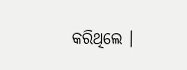କରିଥିଲେ ।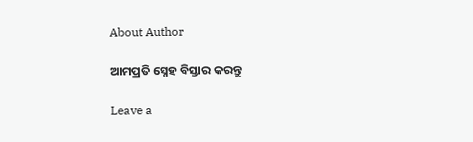About Author

ଆମପ୍ରତି ସ୍ନେହ ବିସ୍ତାର କରନ୍ତୁ

Leave a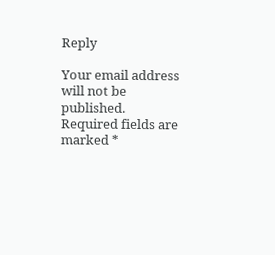Reply

Your email address will not be published. Required fields are marked *